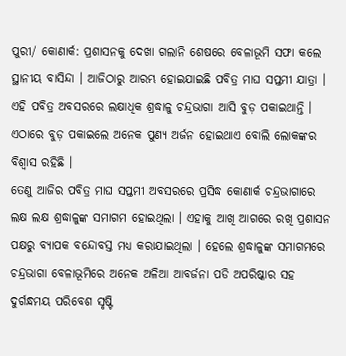ପୁରୀ/ କୋଣାର୍କ: ପ୍ରଶାସନକୁ ଦେଖା ଗଲାନି ଶେଷରେ ବେଳାଭୂମି ସଫା କଲେ ସ୍ଥାନୀୟ ବାସିନ୍ଦା । ଆଜିଠାରୁ ଆରମ୍ଭ ହୋଇଯାଇଛି ପବିତ୍ର ମାଘ ସପ୍ତମୀ ଯାତ୍ରା । ଏହି ପବିତ୍ର ଅବସରରେ ଲକ୍ଷାଧିକ ଶ୍ରଦ୍ଧାଳୁ ଚନ୍ଦ୍ରଭାଗା ଆସି ବୁଡ଼ ପକାଇଥାନ୍ତି । ଏଠାରେ ବୁଡ଼ ପକାଇଲେ ଅନେକ ପୁଣ୍ୟ ଅର୍ଜନ ହୋଇଥାଏ ବୋଲି ଲୋକଙ୍କର ବିଶ୍ୱାସ ରହିଛି ।
ତେଣୁ ଆଜିର ପବିତ୍ର ମାଘ ସପ୍ତମୀ ଅବସରରେ ପ୍ରସିଦ୍ଧ କୋଣାର୍କ ଚନ୍ଦ୍ରଭାଗାରେ ଲକ୍ଷ ଲକ୍ଷ ଶ୍ରଦ୍ଧାଳୁଙ୍କ ସମାଗମ ହୋଇଥିଲା । ଏହାକୁ ଆଖି ଆଗରେ ରଖି ପ୍ରଶାସନ ପକ୍ଷରୁ ବ୍ୟାପକ ବନ୍ଦୋବସ୍ତ ମଧ୍ୟ କରାଯାଇଥିଲା । ହେଲେ ଶ୍ରଦ୍ଧାଳୁଙ୍କ ସମାଗମରେ ଚନ୍ଦ୍ରଭାଗା ବେଳାଭୂମିରେ ଅନେକ ଅଳିଆ ଆବର୍ଜନା ପଡି ଅପରିଷ୍କାର ସହ ଦୁର୍ଗନ୍ଧମୟ ପରିବେଶ ସୃଷ୍ଟି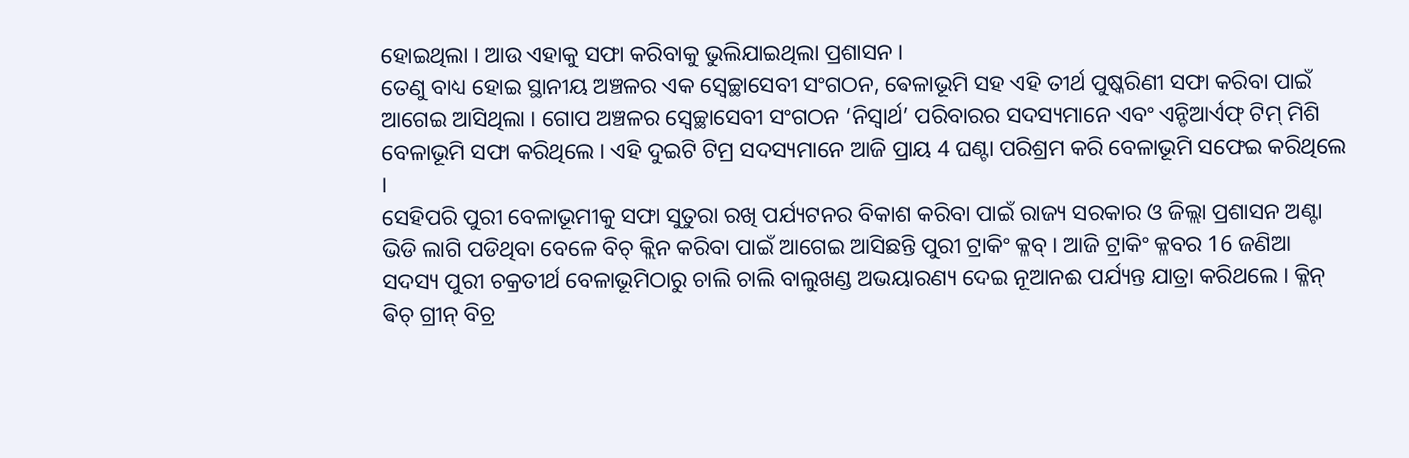ହୋଇଥିଲା । ଆଉ ଏହାକୁ ସଫା କରିବାକୁ ଭୁଲିଯାଇଥିଲା ପ୍ରଶାସନ ।
ତେଣୁ ବାଧ୍ୟ ହୋଇ ସ୍ଥାନୀୟ ଅଞ୍ଚଳର ଏକ ସ୍ୱେଚ୍ଛାସେବୀ ସଂଗଠନ, ଵେଳାଭୂମି ସହ ଏହି ତୀର୍ଥ ପୁଷ୍କରିଣୀ ସଫା କରିବା ପାଇଁ ଆଗେଇ ଆସିଥିଲା । ଗୋପ ଅଞ୍ଚଳର ସ୍ୱେଚ୍ଛାସେବୀ ସଂଗଠନ ‘ନିସ୍ୱାର୍ଥ’ ପରିବାରର ସଦସ୍ୟମାନେ ଏବଂ ଏନ୍ଡିଆର୍ଏଫ୍ ଟିମ୍ ମିଶି ବେଳାଭୂମି ସଫା କରିଥିଲେ । ଏହି ଦୁଇଟି ଟିମ୍ର ସଦସ୍ୟମାନେ ଆଜି ପ୍ରାୟ 4 ଘଣ୍ଟା ପରିଶ୍ରମ କରି ବେଳାଭୂମି ସଫେଇ କରିଥିଲେ ।
ସେହିପରି ପୁରୀ ବେଳାଭୂମୀକୁ ସଫା ସୁତୁରା ରଖି ପର୍ଯ୍ୟଟନର ବିକାଶ କରିବା ପାଇଁ ରାଜ୍ୟ ସରକାର ଓ ଜିଲ୍ଲା ପ୍ରଶାସନ ଅଣ୍ଟା ଭିଡି ଲାଗି ପଡିଥିବା ବେଳେ ବିଚ୍ କ୍ଲିନ କରିବା ପାଇଁ ଆଗେଇ ଆସିଛନ୍ତି ପୁରୀ ଟ୍ରାକିଂ କ୍ଳବ୍ । ଆଜି ଟ୍ରାକିଂ କ୍ଳବର 16 ଜଣିଆ ସଦସ୍ୟ ପୁରୀ ଚକ୍ରତୀର୍ଥ ବେଳାଭୂମିଠାରୁ ଚାଲି ଚାଲି ବାଲୁଖଣ୍ଡ ଅଭୟାରଣ୍ୟ ଦେଇ ନୂଆନଈ ପର୍ଯ୍ୟନ୍ତ ଯାତ୍ରା କରିଥଲେ । କ୍ଳିନ୍ ଵିଚ୍ ଗ୍ରୀନ୍ ବିଚ୍ର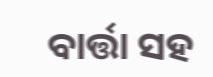ବାର୍ତ୍ତା ସହ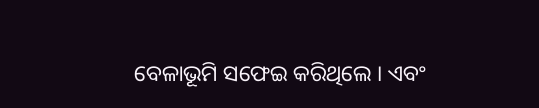ବେଳାଭୂମି ସଫେଇ କରିଥିଲେ । ଏବଂ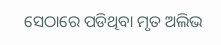ସେଠାରେ ପଡିଥିବା ମୃତ ଅଲିଭ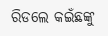ରିଡଲେ କଇଁଛଙ୍କୁ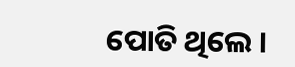ପୋତି ଥିଲେ ।